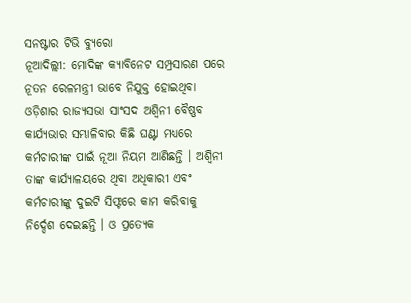ସନଷ୍ଟାର ଟିଭି ବ୍ୟୁରୋ
ନୂଆଦିଲ୍ଲୀ: ମୋଦିଙ୍କ କ୍ୟାବିନେଟ ସମ୍ପ୍ରସାରଣ ପରେ ନୂତନ ରେଳମନ୍ତ୍ରୀ ଭାବେ ନିଯୁକ୍ତ ହୋଇଥିବା ଓଡ଼ିଶାର ରାଜ୍ୟସଭା ସାଂସଦ ଅଶ୍ବିନୀ ବୈଷ୍ଣବ କାର୍ଯ୍ୟଭାର ସମ୍ଭାଳିବାର କିଛି ଘଣ୍ଟା ମଧ୍ୟରେ କର୍ମଚାରୀଙ୍କ ପାଇଁ ନୂଆ ନିୟମ ଆଣିଛନ୍ତି । ଅଶ୍ବିନୀ ତାଙ୍କ କାର୍ଯ୍ୟାଳୟରେ ଥିବା ଅଧିକାରୀ ଏବଂ କର୍ମଚାରୀଙ୍କୁ ଦୁଇଟି ସିଫ୍ଟରେ କାମ କରିବାକୁ ନିର୍ଦ୍ଦେଶ ଦେଇଛନ୍ତି । ଓ ପ୍ରତ୍ୟେକ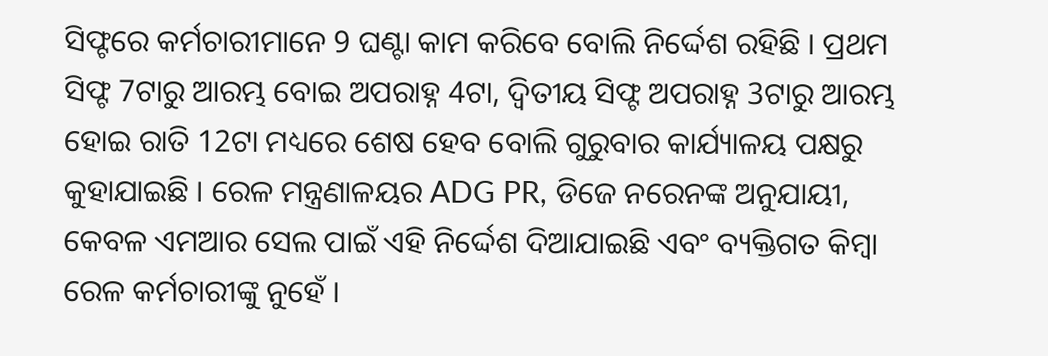ସିଫ୍ଟରେ କର୍ମଚାରୀମାନେ 9 ଘଣ୍ଟା କାମ କରିବେ ବୋଲି ନିର୍ଦ୍ଦେଶ ରହିଛି । ପ୍ରଥମ ସିଫ୍ଟ 7ଟାରୁ ଆରମ୍ଭ ବୋଇ ଅପରାହ୍ନ 4ଟା, ଦ୍ବିତୀୟ ସିଫ୍ଟ ଅପରାହ୍ନ 3ଟାରୁ ଆରମ୍ଭ ହୋଇ ରାତି 12ଟା ମଧ୍ୟରେ ଶେଷ ହେବ ବୋଲି ଗୁରୁବାର କାର୍ଯ୍ୟାଳୟ ପକ୍ଷରୁ କୁହାଯାଇଛି । ରେଳ ମନ୍ତ୍ରଣାଳୟର ADG PR, ଡିଜେ ନରେନଙ୍କ ଅନୁଯାୟୀ, କେବଳ ଏମଆର ସେଲ ପାଇଁ ଏହି ନିର୍ଦ୍ଦେଶ ଦିଆଯାଇଛି ଏବଂ ବ୍ୟକ୍ତିଗତ କିମ୍ବା ରେଳ କର୍ମଚାରୀଙ୍କୁ ନୁହେଁ ।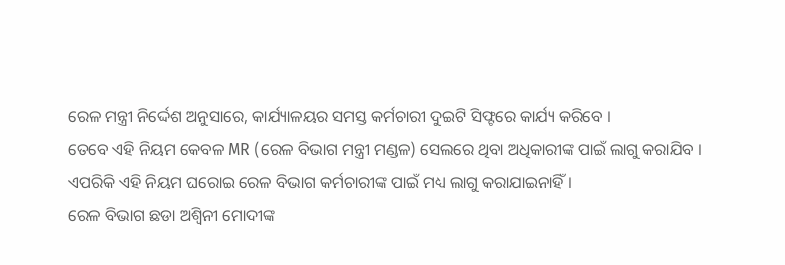ରେଳ ମନ୍ତ୍ରୀ ନିର୍ଦ୍ଦେଶ ଅନୁସାରେ, କାର୍ଯ୍ୟାଳୟର ସମସ୍ତ କର୍ମଚାରୀ ଦୁଇଟି ସିଫ୍ଟରେ କାର୍ଯ୍ୟ କରିବେ ।
ତେବେ ଏହି ନିୟମ କେବଳ MR (ରେଳ ବିଭାଗ ମନ୍ତ୍ରୀ ମଣ୍ଡଳ) ସେଲରେ ଥିବା ଅଧିକାରୀଙ୍କ ପାଇଁ ଲାଗୁ କରାଯିବ । ଏପରିକି ଏହି ନିୟମ ଘରୋଇ ରେଳ ବିଭାଗ କର୍ମଚାରୀଙ୍କ ପାଇଁ ମଧ୍ୟ ଲାଗୁ କରାଯାଇନାହିଁ ।
ରେଳ ବିଭାଗ ଛଡା ଅଶ୍ବିନୀ ମୋଦୀଙ୍କ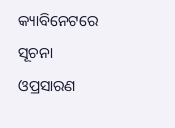କ୍ୟାବିନେଟରେ ସୂଚନା ଓପ୍ରସାରଣ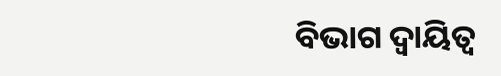ବିଭାଗ ଦ୍ବାୟିତ୍ବ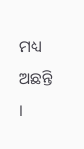ମଧ୍ୟ ଅଛନ୍ତି ।